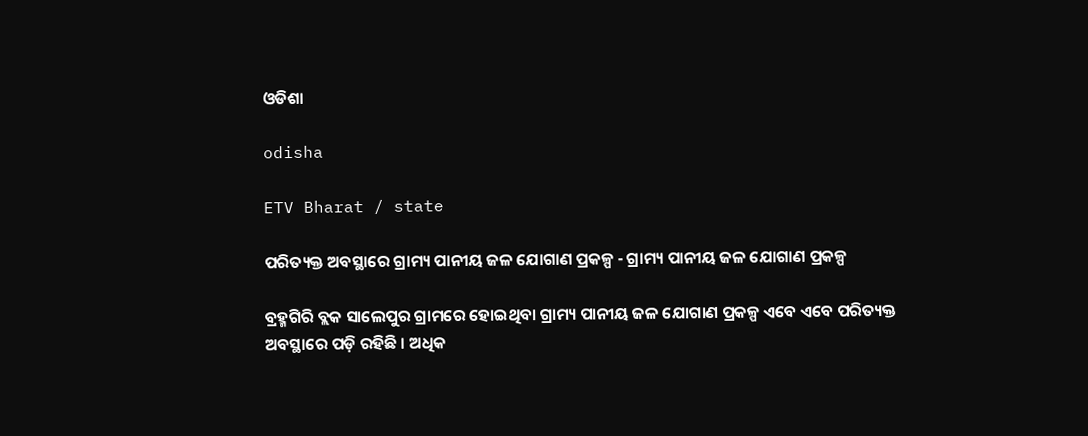ଓଡିଶା

odisha

ETV Bharat / state

ପରିତ୍ୟକ୍ତ ଅବସ୍ଥାରେ ଗ୍ରାମ୍ୟ ପାନୀୟ ଜଳ ଯୋଗାଣ ପ୍ରକଳ୍ପ - ଗ୍ରାମ୍ୟ ପାନୀୟ ଜଳ ଯୋଗାଣ ପ୍ରକଳ୍ପ

ବ୍ରହ୍ମଗିରି ବ୍ଲକ ସାଲେପୁର ଗ୍ରାମରେ ହୋଇଥିବା ଗ୍ରାମ୍ୟ ପାନୀୟ ଜଳ ଯୋଗାଣ ପ୍ରକଳ୍ପ ଏବେ ଏବେ ପରିତ୍ୟକ୍ତ ଅବସ୍ଥାରେ ପଡ଼ି ରହିଛି । ଅଧିକ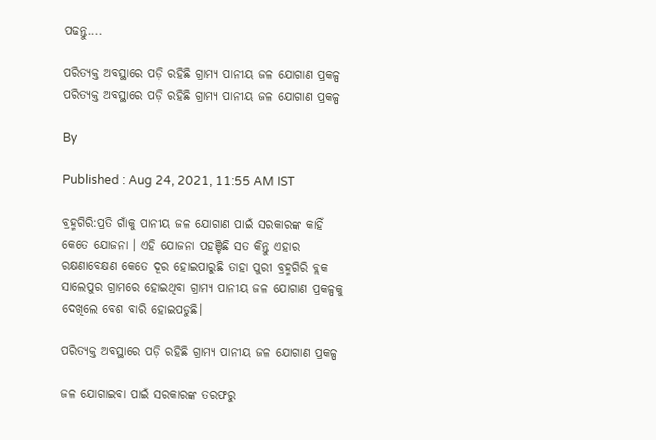ପଢନ୍ତୁ....

ପରିତ୍ୟକ୍ତ ଅବସ୍ଥାରେ ପଡ଼ି ରହିଛି ଗ୍ରାମ୍ୟ ପାନୀୟ ଜଳ ଯୋଗାଣ ପ୍ରକଳ୍ପ
ପରିତ୍ୟକ୍ତ ଅବସ୍ଥାରେ ପଡ଼ି ରହିଛି ଗ୍ରାମ୍ୟ ପାନୀୟ ଜଳ ଯୋଗାଣ ପ୍ରକଳ୍ପ

By

Published : Aug 24, 2021, 11:55 AM IST

ବ୍ରହ୍ମଗିରି:ପ୍ରତି ଗାଁକୁ ପାନୀୟ ଜଳ ଯୋଗାଣ ପାଇଁ ସରକାରଙ୍କ କାହିଁ କେତେ ଯୋଜନା । ଏହି ଯୋଜନା ପହଞ୍ଚିଛି ସତ କିନ୍ତୁ ଏହାର ରକ୍ଷଣାବେକ୍ଷଣ କେତେ ଦୂର ହୋଇପାରୁଛି ତାହା ପୁରୀ ବ୍ରହ୍ମଗିରି ବ୍ଲକ ସାଲେପୁର ଗ୍ରାମରେ ହୋଇଥିବା ଗ୍ରାମ୍ୟ ପାନୀୟ ଜଳ ଯୋଗାଣ ପ୍ରକଳ୍ପକୁ ଦେଖିଲେ ବେଶ ବାରି ହୋଇପଡୁଛି।

ପରିତ୍ୟକ୍ତ ଅବସ୍ଥାରେ ପଡ଼ି ରହିଛି ଗ୍ରାମ୍ୟ ପାନୀୟ ଜଳ ଯୋଗାଣ ପ୍ରକଳ୍ପ

ଜଳ ଯୋଗାଇବା ପାଇଁ ସରକାରଙ୍କ ତରଫରୁ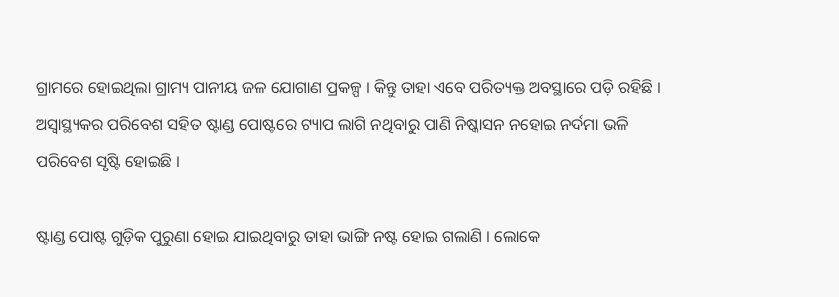ଗ୍ରାମରେ ହୋଇଥିଲା ଗ୍ରାମ୍ୟ ପାନୀୟ ଜଳ ଯୋଗାଣ ପ୍ରକଳ୍ପ । କିନ୍ତୁ ତାହା ଏବେ ପରିତ୍ୟକ୍ତ ଅବସ୍ଥାରେ ପଡ଼ି ରହିଛି । ଅସ୍ୱାସ୍ଥ୍ୟକର ପରିବେଶ ସହିତ ଷ୍ଟାଣ୍ଡ ପୋଷ୍ଟରେ ଟ୍ୟାପ ଲାଗି ନଥିବାରୁ ପାଣି ନିଷ୍କାସନ ନହୋଇ ନର୍ଦମା ଭଳି ପରିବେଶ ସୃଷ୍ଟି ହୋଇଛି ।

ଷ୍ଟାଣ୍ଡ ପୋଷ୍ଟ ଗୁଡ଼ିକ ପୁରୁଣା ହୋଇ ଯାଇଥିବାରୁ ତାହା ଭାଙ୍ଗି ନଷ୍ଟ ହୋଇ ଗଲାଣି । ଲୋକେ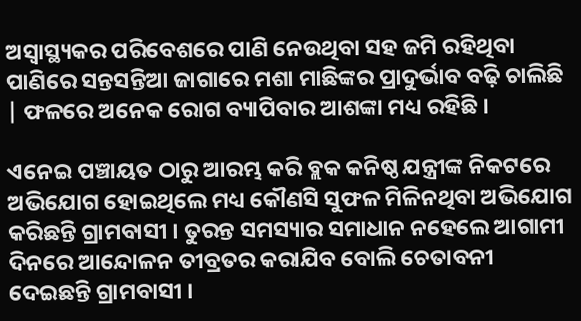ଅସ୍ୱାସ୍ଥ୍ୟକର ପରିବେଶରେ ପାଣି ନେଉଥିବା ସହ ଜମି ରହିଥିବା ପାଣିରେ ସନ୍ତସନ୍ତିଆ ଜାଗାରେ ମଶା ମାଛିଙ୍କର ପ୍ରାଦୁର୍ଭାବ ବଢ଼ି ଚାଲିଛି | ଫଳରେ ଅନେକ ରୋଗ ବ୍ୟାପିବାର ଆଶଙ୍କା ମଧ୍ୟ ରହିଛି ।

ଏନେଇ ପଞ୍ଚାୟତ ଠାରୁ ଆରମ୍ଭ କରି ବ୍ଲକ କନିଷ୍ଠ ଯନ୍ତ୍ରୀଙ୍କ ନିକଟରେ ଅଭିଯୋଗ ହୋଇଥିଲେ ମଧ୍ୟ କୌଣସି ସୁଫଳ ମିଳିନଥିବା ଅଭିଯୋଗ କରିଛନ୍ତି ଗ୍ରାମବାସୀ । ତୁରନ୍ତ ସମସ୍ୟାର ସମାଧାନ ନହେଲେ ଆଗାମୀ ଦିନରେ ଆନ୍ଦୋଳନ ତୀବ୍ରତର କରାଯିବ ବୋଲି ଚେତାବନୀ ଦେଇଛନ୍ତି ଗ୍ରାମବାସୀ ।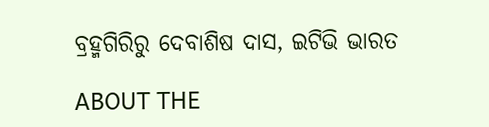ବ୍ରହ୍ମଗିରିରୁ ଦେବାଶିଷ ଦାସ, ଇଟିଭି ଭାରତ

ABOUT THE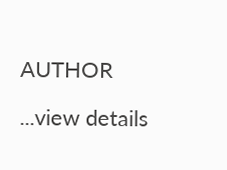AUTHOR

...view details